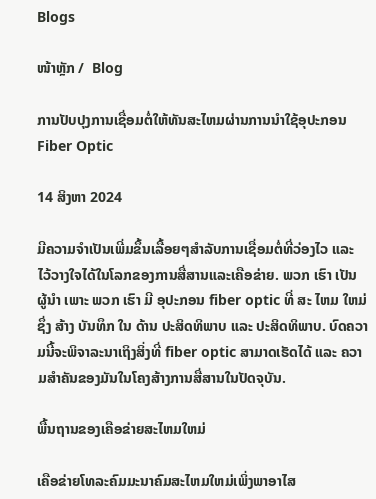Blogs

ໜ້າຫຼັກ /  Blog

ການປັບປຸງການເຊື່ອມຕໍ່ໃຫ້ທັນສະໄຫມຜ່ານການນໍາໃຊ້ອຸປະກອນ Fiber Optic

14 ສິງຫາ 2024

ມີຄວາມຈໍາເປັນເພີ່ມຂຶ້ນເລື້ອຍໆສໍາລັບການເຊື່ອມຕໍ່ທີ່ວ່ອງໄວ ແລະ ໄວ້ວາງໃຈໄດ້ໃນໂລກຂອງການສື່ສານແລະເຄືອຂ່າຍ. ພວກ ເຮົາ ເປັນ ຜູ້ນໍາ ເພາະ ພວກ ເຮົາ ມີ ອຸປະກອນ fiber optic ທີ່ ສະ ໄຫມ ໃຫມ່ ຊຶ່ງ ສ້າງ ບັນທຶກ ໃນ ດ້ານ ປະສິດທິພາບ ແລະ ປະສິດທິພາບ. ບົດຄວາມນີ້ຈະພິຈາລະນາເຖິງສິ່ງທີ່ fiber optic ສາມາດເຮັດໄດ້ ແລະ ຄວາມສໍາຄັນຂອງມັນໃນໂຄງສ້າງການສື່ສານໃນປັດຈຸບັນ.

ພື້ນຖານຂອງເຄືອຂ່າຍສະໄຫມໃຫມ່

ເຄືອຂ່າຍໂທລະຄົມມະນາຄົມສະໄຫມໃຫມ່ເພິ່ງພາອາໄສ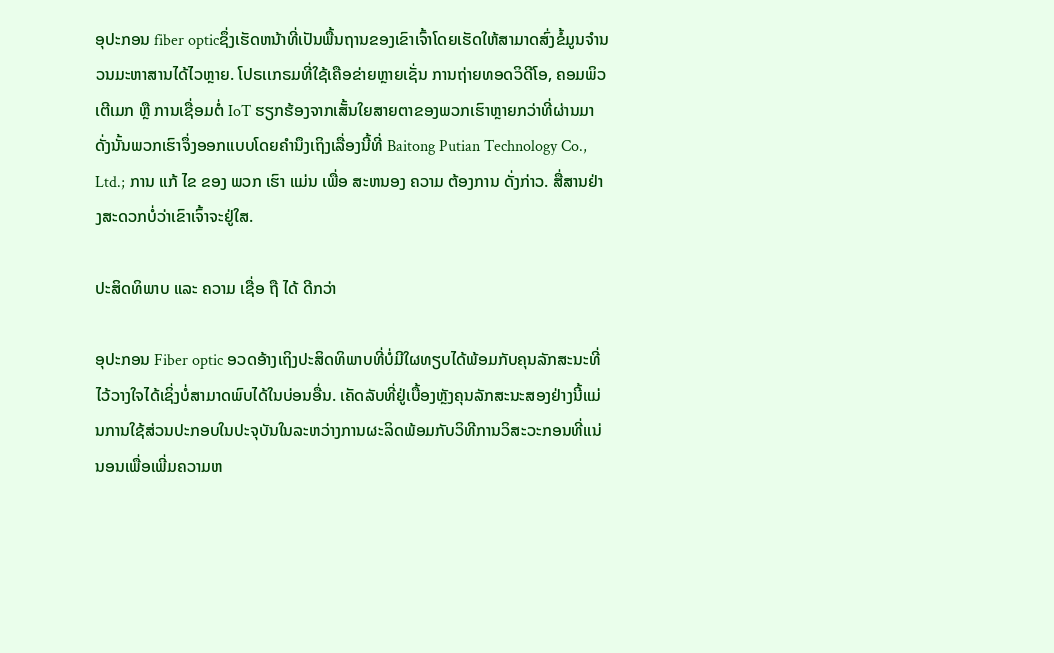ອຸປະກອນ fiber opticຊຶ່ງເຮັດຫນ້າທີ່ເປັນພື້ນຖານຂອງເຂົາເຈົ້າໂດຍເຮັດໃຫ້ສາມາດສົ່ງຂໍ້ມູນຈໍານວນມະຫາສານໄດ້ໄວຫຼາຍ. ໂປຣເເກຣມທີ່ໃຊ້ເຄືອຂ່າຍຫຼາຍເຊັ່ນ ການຖ່າຍທອດວິດີໂອ, ຄອມພິວເຕີເມກ ຫຼື ການເຊື່ອມຕໍ່ IoT ຮຽກຮ້ອງຈາກເສັ້ນໃຍສາຍຕາຂອງພວກເຮົາຫຼາຍກວ່າທີ່ຜ່ານມາ ດັ່ງນັ້ນພວກເຮົາຈຶ່ງອອກແບບໂດຍຄໍານຶງເຖິງເລື່ອງນີ້ທີ່ Baitong Putian Technology Co., Ltd.; ການ ແກ້ ໄຂ ຂອງ ພວກ ເຮົາ ແມ່ນ ເພື່ອ ສະຫນອງ ຄວາມ ຕ້ອງການ ດັ່ງກ່າວ. ສື່ສານຢ່າງສະດວກບໍ່ວ່າເຂົາເຈົ້າຈະຢູ່ໃສ.

ປະສິດທິພາບ ແລະ ຄວາມ ເຊື່ອ ຖື ໄດ້ ດີກວ່າ

ອຸປະກອນ Fiber optic ອວດອ້າງເຖິງປະສິດທິພາບທີ່ບໍ່ມີໃຜທຽບໄດ້ພ້ອມກັບຄຸນລັກສະນະທີ່ໄວ້ວາງໃຈໄດ້ເຊິ່ງບໍ່ສາມາດພົບໄດ້ໃນບ່ອນອື່ນ. ເຄັດລັບທີ່ຢູ່ເບື້ອງຫຼັງຄຸນລັກສະນະສອງຢ່າງນີ້ແມ່ນການໃຊ້ສ່ວນປະກອບໃນປະຈຸບັນໃນລະຫວ່າງການຜະລິດພ້ອມກັບວິທີການວິສະວະກອນທີ່ແນ່ນອນເພື່ອເພີ່ມຄວາມຫ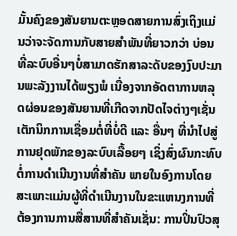ມັ້ນຄົງຂອງສັນຍານຕະຫຼອດສາຍການສົ່ງເຖິງແມ່ນວ່າຈະຈັດການກັບສາຍສໍາພັນທີ່ຍາວກວ່າ ບ່ອນທີ່ລະບົບອື່ນໆບໍ່ສາມາດຮັກສາລະດັບຂອງງົບປະມານພະລັງງານໄດ້ພຽງພໍ ເນື່ອງຈາກອັດຕາການຫລຸດຜ່ອນຂອງສັນຍານທີ່ເກີດຈາກປັດໄຈຕ່າງໆເຊັ່ນ ເຕັກນິກການເຊື່ອມຕໍ່ທີ່ບໍ່ດີ ແລະ ອື່ນໆ ທີ່ນໍາໄປສູ່ການຢຸດພັກຂອງລະບົບເລື້ອຍໆ ເຊິ່ງສົ່ງຜົນກະທົບຕໍ່ການດໍາເນີນງານທີ່ສໍາຄັນ ພາຍໃນອົງການໂດຍສະເພາະແມ່ນຜູ້ທີ່ດໍາເນີນງານໃນຂະແຫນງການທີ່ຕ້ອງການການສື່ສານທີ່ສໍາຄັນເຊັ່ນ: ການປິ່ນປົວສຸ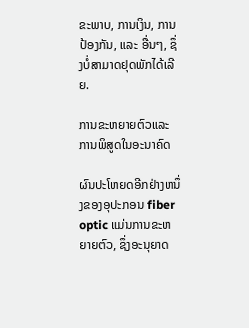ຂະພາບ, ການເງິນ, ການປ້ອງກັນ, ແລະ ອື່ນໆ, ຊຶ່ງບໍ່ສາມາດຢຸດພັກໄດ້ເລີຍ.

ການຂະຫຍາຍຕົວແລະການພິສູດໃນອະນາຄົດ

ຜົນປະໂຫຍດອີກຢ່າງຫນຶ່ງຂອງອຸປະກອນ fiber optic ແມ່ນການຂະຫຍາຍຕົວ, ຊຶ່ງອະນຸຍາດ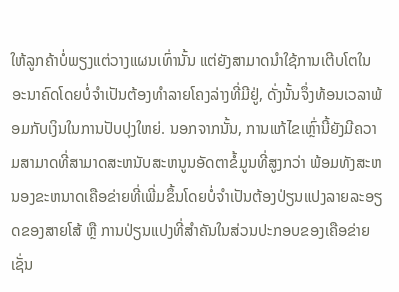ໃຫ້ລູກຄ້າບໍ່ພຽງແຕ່ວາງແຜນເທົ່ານັ້ນ ແຕ່ຍັງສາມາດນໍາໃຊ້ການເຕີບໂຕໃນອະນາຄົດໂດຍບໍ່ຈໍາເປັນຕ້ອງທໍາລາຍໂຄງລ່າງທີ່ມີຢູ່, ດັ່ງນັ້ນຈຶ່ງທ້ອນເວລາພ້ອມກັບເງິນໃນການປັບປຸງໃຫຍ່. ນອກຈາກນັ້ນ, ການແກ້ໄຂເຫຼົ່ານີ້ຍັງມີຄວາມສາມາດທີ່ສາມາດສະຫນັບສະຫນູນອັດຕາຂໍ້ມູນທີ່ສູງກວ່າ ພ້ອມທັງສະຫນອງຂະຫນາດເຄືອຂ່າຍທີ່ເພີ່ມຂຶ້ນໂດຍບໍ່ຈໍາເປັນຕ້ອງປ່ຽນແປງລາຍລະອຽດຂອງສາຍໂສ້ ຫຼື ການປ່ຽນແປງທີ່ສໍາຄັນໃນສ່ວນປະກອບຂອງເຄືອຂ່າຍເຊັ່ນ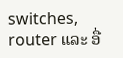switches, router ແລະ ອື່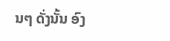ນໆ ດັ່ງນັ້ນ ອົງ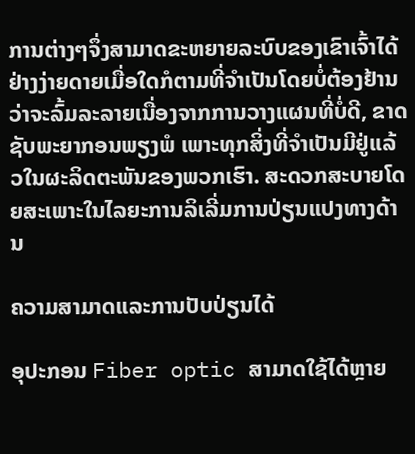ການຕ່າງໆຈຶ່ງສາມາດຂະຫຍາຍລະບົບຂອງເຂົາເຈົ້າໄດ້ຢ່າງງ່າຍດາຍເມື່ອໃດກໍຕາມທີ່ຈໍາເປັນໂດຍບໍ່ຕ້ອງຢ້ານວ່າຈະລົ້ມລະລາຍເນື່ອງຈາກການວາງແຜນທີ່ບໍ່ດີ, ຂາດຊັບພະຍາກອນພຽງພໍ ເພາະທຸກສິ່ງທີ່ຈໍາເປັນມີຢູ່ແລ້ວໃນຜະລິດຕະພັນຂອງພວກເຮົາ. ສະດວກສະບາຍໂດຍສະເພາະໃນໄລຍະການລິເລີ່ມການປ່ຽນແປງທາງດ້ານ

ຄວາມສາມາດແລະການປັບປ່ຽນໄດ້

ອຸປະກອນ Fiber optic ສາມາດໃຊ້ໄດ້ຫຼາຍ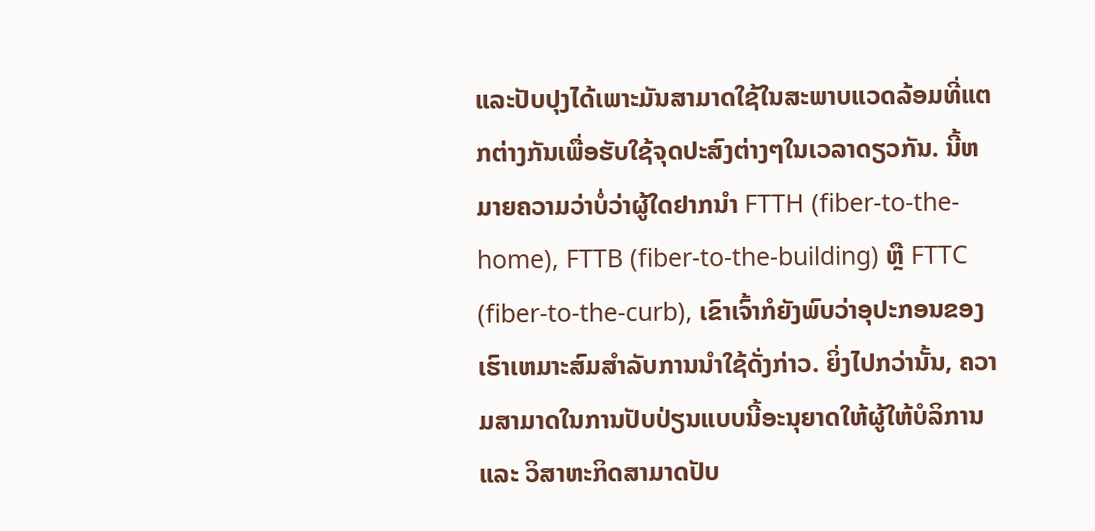ແລະປັບປຸງໄດ້ເພາະມັນສາມາດໃຊ້ໃນສະພາບແວດລ້ອມທີ່ແຕກຕ່າງກັນເພື່ອຮັບໃຊ້ຈຸດປະສົງຕ່າງໆໃນເວລາດຽວກັນ. ນີ້ຫມາຍຄວາມວ່າບໍ່ວ່າຜູ້ໃດຢາກນໍາ FTTH (fiber-to-the-home), FTTB (fiber-to-the-building) ຫຼື FTTC (fiber-to-the-curb), ເຂົາເຈົ້າກໍຍັງພົບວ່າອຸປະກອນຂອງເຮົາເຫມາະສົມສໍາລັບການນໍາໃຊ້ດັ່ງກ່າວ. ຍິ່ງໄປກວ່ານັ້ນ, ຄວາມສາມາດໃນການປັບປ່ຽນແບບນີ້ອະນຸຍາດໃຫ້ຜູ້ໃຫ້ບໍລິການ ແລະ ວິສາຫະກິດສາມາດປັບ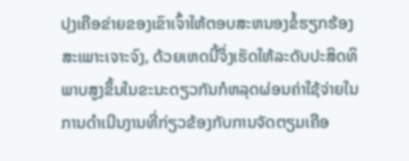ປຸງເຄືອຂ່າຍຂອງເຂົາເຈົ້າໃຫ້ຕອບສະຫນອງຂໍ້ຮຽກຮ້ອງສະເພາະເຈາະຈົງ, ດ້ວຍເຫດນີ້ຈຶ່ງເຮັດໃຫ້ລະດັບປະສິດທິພາບສູງຂຶ້ນໃນຂະນະດຽວກັນກໍຫລຸດຜ່ອນຄ່າໃຊ້ຈ່າຍໃນການດໍາເນີນງານທີ່ກ່ຽວຂ້ອງກັບການຈັດຕຽມເຄືອ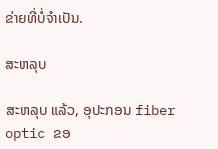ຂ່າຍທີ່ບໍ່ຈໍາເປັນ.

ສະຫລຸບ

ສະຫລຸບ ແລ້ວ, ອຸປະກອນ fiber optic ຂອ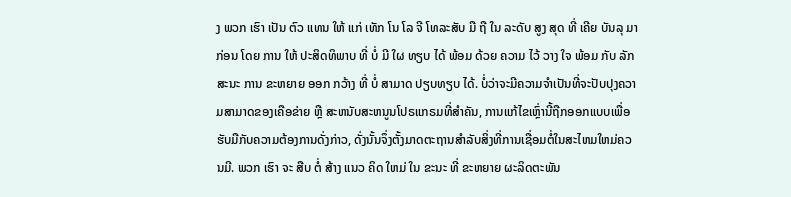ງ ພວກ ເຮົາ ເປັນ ຕົວ ແທນ ໃຫ້ ແກ່ ເທັກ ໂນ ໂລ ຈີ ໂທລະສັບ ມື ຖື ໃນ ລະດັບ ສູງ ສຸດ ທີ່ ເຄີຍ ບັນລຸ ມາ ກ່ອນ ໂດຍ ການ ໃຫ້ ປະສິດທິພາບ ທີ່ ບໍ່ ມີ ໃຜ ທຽບ ໄດ້ ພ້ອມ ດ້ວຍ ຄວາມ ໄວ້ ວາງ ໃຈ ພ້ອມ ກັບ ລັກສະນະ ການ ຂະຫຍາຍ ອອກ ກວ້າງ ທີ່ ບໍ່ ສາມາດ ປຽບທຽບ ໄດ້. ບໍ່ວ່າຈະມີຄວາມຈໍາເປັນທີ່ຈະປັບປຸງຄວາມສາມາດຂອງເຄືອຂ່າຍ ຫຼື ສະຫນັບສະຫນູນໂປຣແກຣມທີ່ສໍາຄັນ, ການແກ້ໄຂເຫຼົ່ານີ້ຖືກອອກແບບເພື່ອຮັບມືກັບຄວາມຕ້ອງການດັ່ງກ່າວ, ດັ່ງນັ້ນຈຶ່ງຕັ້ງມາດຕະຖານສໍາລັບສິ່ງທີ່ການເຊື່ອມຕໍ່ໃນສະໄຫມໃຫມ່ຄວນມີ. ພວກ ເຮົາ ຈະ ສືບ ຕໍ່ ສ້າງ ແນວ ຄິດ ໃຫມ່ ໃນ ຂະນະ ທີ່ ຂະຫຍາຍ ຜະລິດຕະພັນ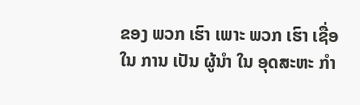ຂອງ ພວກ ເຮົາ ເພາະ ພວກ ເຮົາ ເຊື່ອ ໃນ ການ ເປັນ ຜູ້ນໍາ ໃນ ອຸດສະຫະ ກໍາ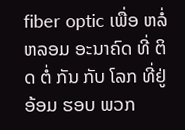fiber optic ເພື່ອ ຫລໍ່ ຫລອມ ອະນາຄົດ ທີ່ ຕິດ ຕໍ່ ກັນ ກັບ ໂລກ ທີ່ຢູ່ ອ້ອມ ຮອບ ພວກ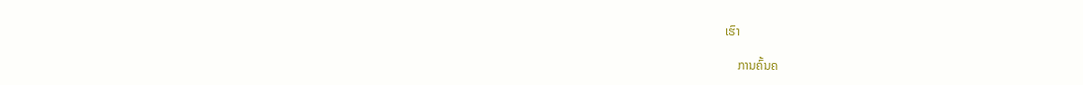ເຮົາ

    ການຄົ້ນຄ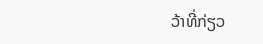ວ້າທີ່ກ່ຽວ